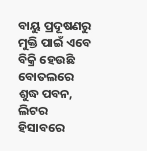ବାୟୁ ପ୍ରଦୂଷଣରୁ ମୁକ୍ତି ପାଇଁ ଏବେ ବିକ୍ରି ହେଉଛି ବୋତଲରେ ଶୁଦ୍ଧ ପବନ, ଲିଟର ହିସାବରେ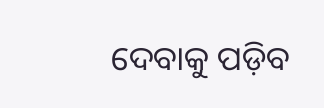ଦେବାକୁ ପଡ଼ିବ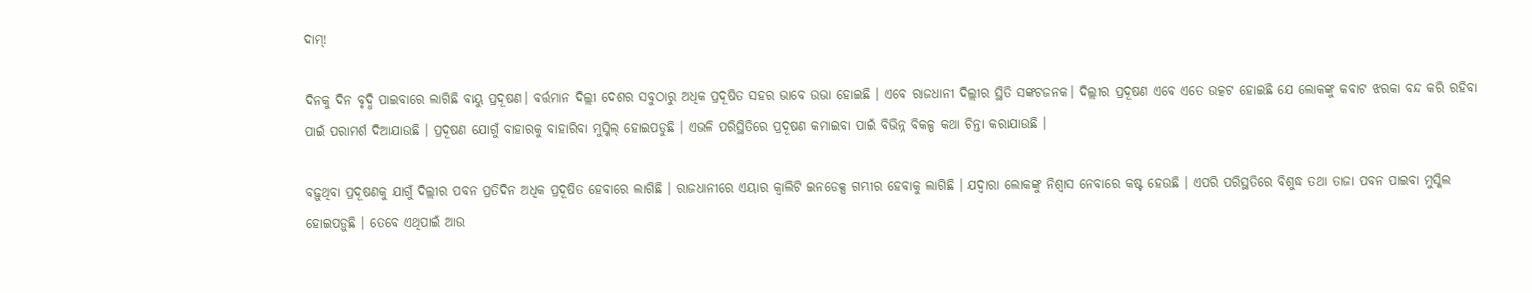ଦାମ୍!

ଦିନକୁ ଦିନ ବୃଦ୍ଧି ପାଇବାରେ ଲାଗିଛି ବାୟୁ ପ୍ରଦୂଷଣ। ବର୍ତ୍ତମାନ ଦିଲ୍ଲୀ ଦେଶର ସବୁଠାରୁ ଅଧିକ ପ୍ରଦୂଷିତ ସହର ଭାବେ ଉଭା ହୋଇଛି । ଏବେ ରାଜଧାନୀ ଦିଲ୍ଲୀର ସ୍ଥିତି ସଙ୍କଟଜନକ। ଦିଲ୍ଲୀର ପ୍ରଦୂଷଣ ଏବେ ଏତେ ଉତ୍କଟ ହୋଇଛି ଯେ ଲୋକଙ୍କୁ କବାଟ ଝରକା ବନ୍ଦ କରି ରହିବା ପାଇଁ ପରାମର୍ଶ ଦିଆଯାଉଛି । ପ୍ରଦୂଷଣ ଯୋଗୁଁ ବାହାରକୁ ବାହାରିବା ମୁସ୍କିଲ୍ ହୋଇପଡୁଛି । ଏଭଳି ପରିସ୍ଥିତିରେ ପ୍ରଦୂଷଣ କମାଇବା ପାଇଁ ବିଭିନ୍ନ ବିକଳ୍ପ କଥା ଚିନ୍ତା କରାଯାଉଛି ।

ବଢ଼ୁଥିବା ପ୍ରଦୂଷଣକୁ ଯାଗୁଁ ଦିଲ୍ଲୀର ପବନ ପ୍ରତିଦିନ ଅଧିକ ପ୍ରଦୂଷିତ ହେବାରେ ଲାଗିଛି । ରାଜଧାନୀରେ ଏୟାର କ୍ୱାଲିଟି ଇନଡେକ୍ସ ଗମ୍ଭୀର ହେବାକୁ ଲାଗିଛି । ଯଦ୍ୱାରା ଲୋକଙ୍କୁ ନିଶ୍ୱାସ ନେବାରେ କଷ୍ଟ ହେଉଛି । ଏପରି ପରିସ୍ଥତିରେ ବିଶୁଦ୍ଧ ତଥା ତାଜା ପବନ ପାଇବା ମୁସ୍କିଲ ହୋଇପଡ଼ୁଛି । ତେବେ ଏଥିପାଇଁ ଆଉ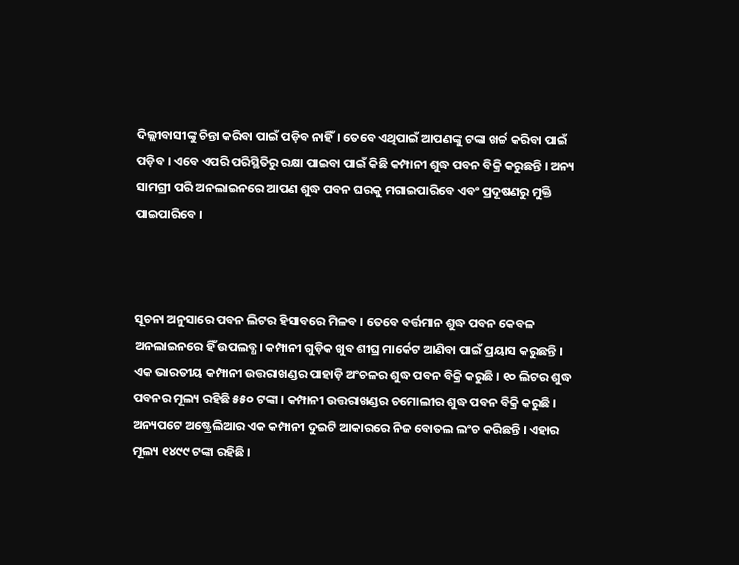ଦିଲ୍ଲୀବାସୀଙ୍କୁ ଚିନ୍ତା କରିବା ପାଇଁ ପଡ଼ିବ ନାହିଁ। ତେବେ ଏଥିପାଇଁ ଆପଣଙ୍କୁ ଟଙ୍କା ଖର୍ଚ୍ଚ କରିବା ପାଇଁ ପଡ଼ିବ । ଏବେ ଏପରି ପରିସ୍ଥିତିରୁ ରକ୍ଷା ପାଇବା ପାଇଁ କିଛି କମ୍ପାନୀ ଶୁଦ୍ଧ ପବନ ବିକ୍ରି କରୁଛନ୍ତି । ଅନ୍ୟ ସାମଗ୍ରୀ ପରି ଅନଲାଇନରେ ଆପଣ ଶୁଦ୍ଧ ପବନ ଘରକୁ ମଗାଇପାରିବେ ଏବଂ ପ୍ରଦୂଷଣରୁ ମୁକ୍ତି ପାଇପାରିବେ ।



ସୂଚନା ଅନୁସାରେ ପବନ ଲିଟର ହିସାବରେ ମିଳବ । ତେବେ ବର୍ତ୍ତମାନ ଶୁଦ୍ଧ ପବନ କେବଳ ଅନଲାଇନରେ ହିଁ ଉପଲବ୍ଧ। କମ୍ପାନୀ ଗୁଡ଼ିକ ଖୁବ ଶୀଘ୍ର ମାର୍କେଟ ଆଣିବା ପାଇଁ ପ୍ରୟାସ କରୁଛନ୍ତି । ଏକ ଭାରତୀୟ କମ୍ପାନୀ ଉତ୍ତରାଖଣ୍ଡର ପାହାଡ଼ି ଅଂଚଳର ଶୁଦ୍ଧ ପବନ ବିକ୍ରି କରୁଛି । ୧୦ ଲିଟର ଶୁଦ୍ଧ ପବନର ମୂଲ୍ୟ ରହିଛି ୫୫୦ ଟଙ୍କା । କମ୍ପାନୀ ଉତ୍ତରାଖଣ୍ଡର ଚମୋଲୀର ଶୁଦ୍ଧ ପବନ ବିକ୍ରି କରୁଛି । ଅନ୍ୟପଟେ ଅଷ୍ଟ୍ରେଲିଆର ଏକ କମ୍ପାନୀ ଦୁଇଟି ଆକାରରେ ନିଜ ବୋତଲ ଲଂଚ କରିଛନ୍ତି । ଏହାର ମୂଲ୍ୟ ୧୪୯୯ ଟଙ୍କା ରହିଛି ।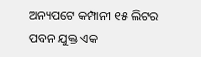ଅନ୍ୟପଟେ କମ୍ପାନୀ ୧୫ ଲିଟର ପବନ ଯୁକ୍ତ ଏକ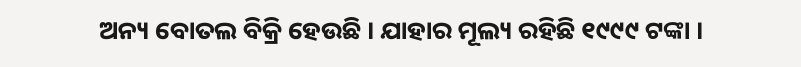ଅନ୍ୟ ବୋତଲ ବିକ୍ରି ହେଉଛି । ଯାହାର ମୂଲ୍ୟ ରହିଛି ୧୯୯୯ ଟଙ୍କା ।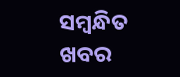ସମ୍ବନ୍ଧିତ ଖବର